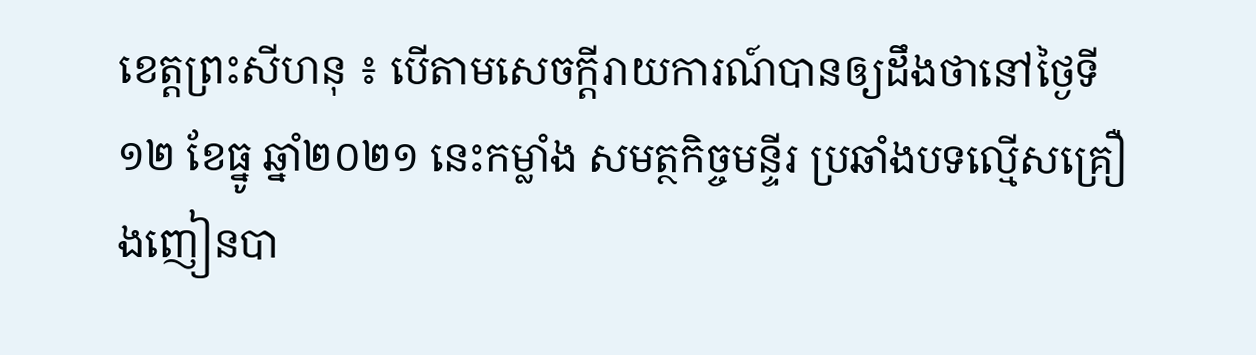ខេត្តព្រះសីហនុ ៖ បើតាមសេចក្តីរាយការណ៍បានឲ្យដឹងថានៅថ្ងៃទី១២ ខែធ្នូ ឆ្នាំ២០២១ នេះកម្លាំង សមត្ថកិច្ចមន្ទីរ ប្រឆាំងបទល្មើសគ្រឿងញៀនបា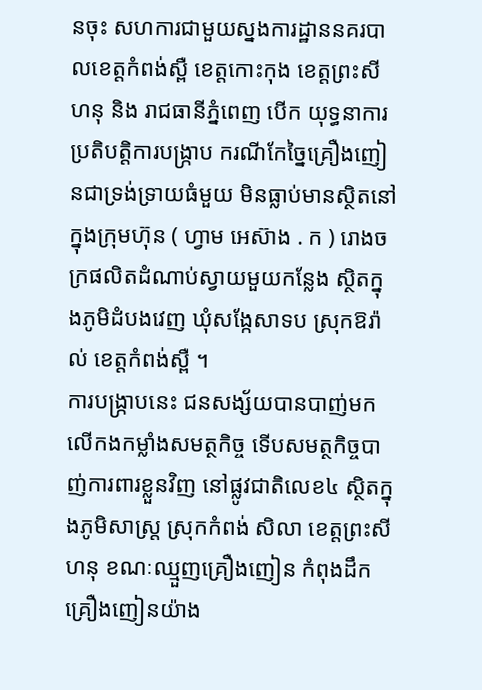នចុះ សហការជាមួយស្នងការដ្ឋាននគរបាលខេត្តកំពង់ស្ពឺ ខេត្តកោះកុង ខេត្តព្រះសីហនុ និង រាជធានីភ្នំពេញ បើក យុទ្ធនាការប្រតិបត្តិការបង្ក្រាប ករណីកែច្នៃគ្រឿងញៀនជាទ្រង់ទ្រាយធំមួយ មិនធ្លាប់មានស្ថិតនៅក្នុងក្រុមហ៊ុន ( ហ្វាម អេស៊ាង . ក ) រោងចក្រផលិតដំណាប់ស្វាយមួយកន្លែង ស្ថិតក្នុងភូមិដំបងវេញ ឃុំសង្កែសាទប ស្រុកឱរ៉ាល់ ខេត្តកំពង់ស្ពឺ ។
ការបង្ក្រាបនេះ ជនសង្ស័យបានបាញ់មកលើកងកម្លាំងសមត្ថកិច្ច ទើបសមត្ថកិច្ចបាញ់ការពារខ្លួនវិញ នៅផ្លូវជាតិលេខ៤ ស្ថិតក្នុងភូមិសាស្ត្រ ស្រុកកំពង់ សិលា ខេត្តព្រះសីហនុ ខណៈឈ្មួញគ្រឿងញៀន កំពុងដឹកគ្រឿងញៀនយ៉ាង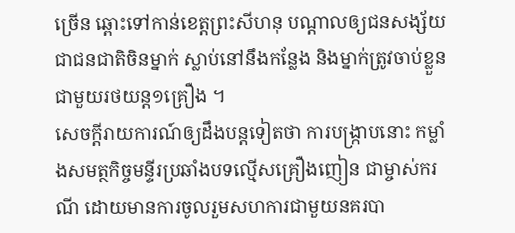ច្រើន ឆ្ពោះទៅកាន់ខេត្តព្រះសីហនុ បណ្តាលឲ្យជនសង្ស័យជាជនជាតិចិនម្នាក់ ស្លាប់នៅនឹងកន្លែង និងម្នាក់ត្រូវចាប់ខ្លួនជាមួយរថយន្ត១គ្រឿង ។
សេចក្តីរាយការណ៍ឲ្យដឹងបន្តទៀតថា ការបង្ក្រាបនោះ កម្លាំងសមត្ថកិច្ចមន្ទីរប្រឆាំងបទល្មើសគ្រឿងញៀន ជាម្ចាស់ករណី ដោយមានការចូលរួមសហការជាមួយនគរបា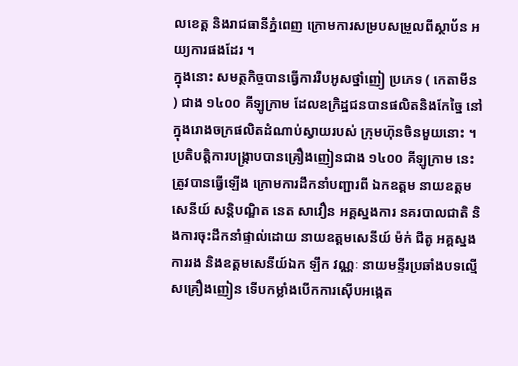លខេត្ត និងរាជធានីភ្នំពេញ ក្រោមការសម្របសម្រួលពីស្ថាប័ន អយ្យការផងដែរ ។
ក្នុងនោះ សមត្ថកិច្ចបានធ្វើការរឹបអូសថ្នាំញៀ ប្រភេទ ( កេតាមីន ) ជាង ១៤០០ គីឡូក្រាម ដែលឧក្រិដ្ឋជនបានផលិតនិងកែច្នៃ នៅក្នុងរោងចក្រផលិតដំណាប់ស្វាយរបស់ ក្រុមហ៊ុនចិនមួយនោះ ។
ប្រតិបត្តិការបង្ក្រាបបានគ្រឿងញៀនជាង ១៤០០ គីឡូក្រាម នេះ ត្រូវបានធ្វើឡើង ក្រោមការដឹកនាំបញ្ជារពី ឯកឧត្ដម នាយឧត្ដមសេនីយ៍ សន្តិបណ្ឌិត នេត សាវឿន អគ្គស្នងការ នគរបាលជាតិ និងការចុះដឹកនាំផ្ទាល់ដោយ នាយឧត្តមសេនីយ៍ ម៉ក់ ជីតូ អគ្គស្នងការរង និងឧត្តមសេនីយ៍ឯក ឡឹក វណ្ណៈ នាយមន្ទីរប្រឆាំងបទល្មើសគ្រឿងញៀន ទើបកម្លាំងបើកការស៊ើបអង្កេត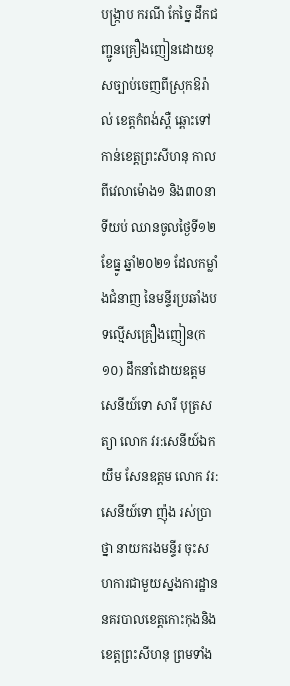បង្រ្កាប ករណី កែច្នៃ ដឹកជញ្ជូនគ្រឿងញៀនដោយខុសច្បាប់ចេញពីស្រុកឱរ៉ាល់ ខេត្តកំពង់ស្ពឺ ឆ្ពោះទៅកាន់ខេត្តព្រះសីហនុ កាលពីវេលាម៉ោង១ និង៣០នាទីយប់ ឈានចូលថ្ងៃទី១២ ខែធ្នូ ឆ្នាំ២០២១ ដែលកម្លាំងជំនាញ នៃមន្ទីរប្រឆាំងបទល្មើសគ្រឿងញៀន(ក១០) ដឹកនាំដោយឧត្តមសេនីយ៍ទោ សារី បុត្រសត្យា លោក វរ:សេនីយ៍ឯក យឹម សែនឧត្តម លោក វរ:សេនីយ៍ទោ ញ៉ុង រស់ប្រាថ្នា នាយករងមន្ទីរ ចុះសហការជាមួយស្នងការដ្ឋាននគរបាលខេត្តកោះកុងនិងខេត្តព្រះសីហនុ ព្រមទាំង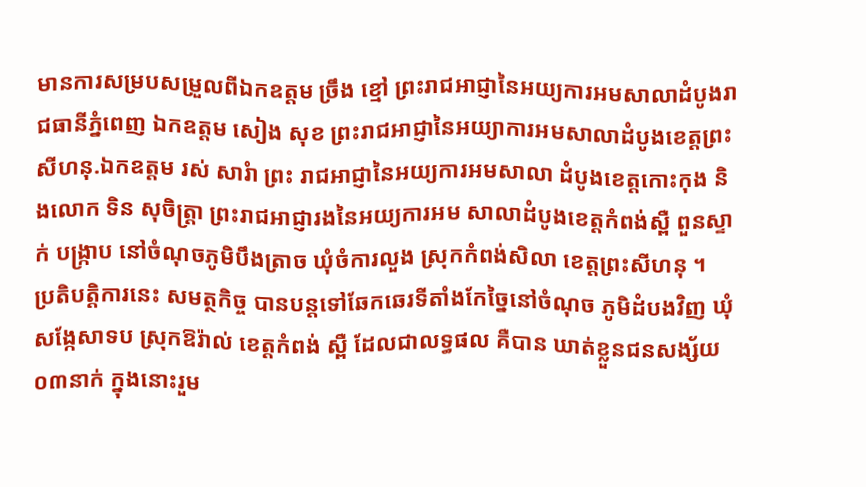មានការសម្របសម្រួលពីឯកឧត្តម ច្រឹង ខ្មៅ ព្រះរាជអាជ្ញានៃអយ្យការអមសាលាដំបូងរាជធានីភ្នំពេញ ឯកឧត្តម សៀង សុខ ព្រះរាជអាជ្ញានៃអយ្យាការអមសាលាដំបូងខេត្តព្រះសីហនុ.ឯកឧត្តម រស់ សារំា ព្រះ រាជអាជ្ញានៃអយ្យការអមសាលា ដំបូងខេត្តកោះកុង និងលោក ទិន សុចិត្រ្តា ព្រះរាជអាជ្ញារងនៃអយ្យការអម សាលាដំបូងខេត្តកំពង់ស្ពឺ ពួនស្ទាក់ បង្រ្កាប នៅចំណុចភូមិបឹងត្រាច ឃុំចំការលួង ស្រុកកំពង់សិលា ខេត្តព្រះសីហនុ ។
ប្រតិបត្តិការនេះ សមត្ថកិច្ច បានបន្តទៅឆែកឆេរទីតាំងកែច្នៃនៅចំណុច ភូមិដំបងវិញ ឃុំសង្កែសាទប ស្រុកឱរ៉ាល់ ខេត្តកំពង់ ស្ពឺ ដែលជាលទ្ធផល គឺបាន ឃាត់ខ្លួនជនសង្ស័យ ០៣នាក់ ក្នុងនោះរួម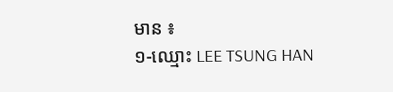មាន ៖
១-ឈ្មោះ LEE TSUNG HAN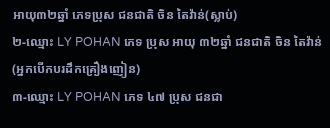អាយុ៣២ឆ្នាំ ភេទប្រុស ជនជាតិ ចិន តៃវ៉ាន់(ស្លាប់)
២-ឈ្មោះ LY POHAN ភេទ ប្រុស អាយុ ៣២ឆ្នាំ ជនជាតិ ចិន តៃវ៉ាន់ (អ្នកបើកបរដឹកគ្រឿងញៀន)
៣-ឈ្មោះ LY POHAN ភេទ ៤៧ ប្រុស ជនជា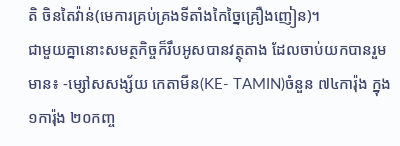តិ ចិនតៃវ៉ាន់(មេការគ្រប់គ្រងទីតាំងកៃច្នៃគ្រឿងញៀន)។
ជាមួយគ្នានោះសមត្ថកិច្ចក៏រឹបអូសបានវត្ថុតាង ដែលចាប់យកបានរួមមាន៖ -ម្សៅសសង្ស័យ កេតាមីន(KE- TAMIN)ចំនួន ៧៤ការ៉ុង ក្នុង១ការ៉ុង ២០កញ្ច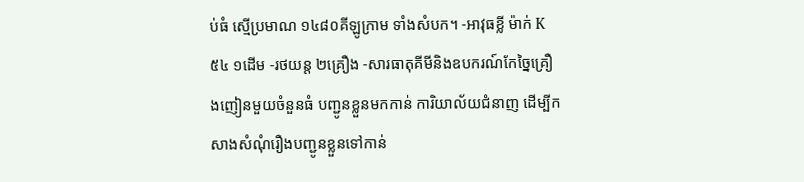ប់ធំ ស្មើប្រមាណ ១៤៨០គីឡូក្រាម ទាំងសំបក។ -អាវុធខ្លី ម៉ាក់ K៥៤ ១ដើម -រថយន្ត ២គ្រឿង -សារធាតុគីមីនិងឧបករណ៍កែច្នៃគ្រឿងញៀនមួយចំនួនធំ បញ្ជូនខ្លួនមកកាន់ ការិយាល័យជំនាញ ដើម្បីកសាងសំណុំរឿងបញ្ជូនខ្លួនទៅកាន់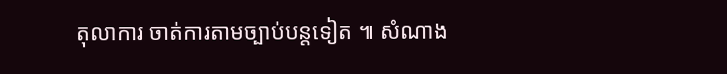តុលាការ ចាត់ការតាមច្បាប់បន្តទៀត ៕ សំណាង